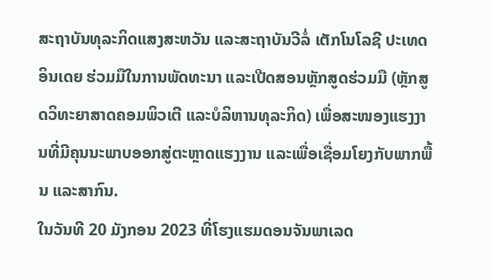ສະຖາບັນທຸລະກິດແສງສະຫວັນ ແລະສະຖາບັນວີລໍ່ ເຕັກໂນໂລຊີ ປະເທດອິນເດຍ ຮ່ວມມືໃນການພັດທະນາ ແລະເປີດສອນຫຼັກສູດຮ່ວມມື (ຫຼັກສູດວິທະຍາສາດຄອມພິວເຕີ ແລະບໍລິຫານທຸລະກິດ) ເພື່ອສະໜອງແຮງງານທີ່ມີຄຸນນະພາບອອກສູ່ຕະຫຼາດແຮງງານ ແລະເພື່ອເຊື່ອມໂຍງກັບພາກພື້ນ ແລະສາກົນ.
ໃນວັນທີ 20 ມັງກອນ 2023 ທີ່ໂຮງແຮມດອນຈັນພາເລດ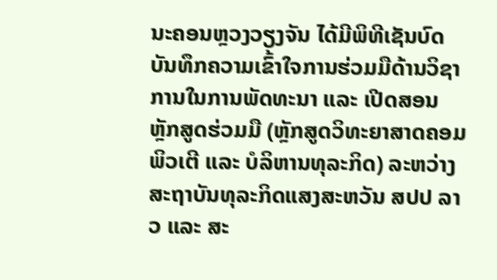ນະຄອນຫຼວງວຽງຈັນ ໄດ້ມີພິທີເຊັນບົດບັນທຶກຄວາມເຂົ້າໃຈການຮ່ວມມືດ້ານວິຊາການໃນການພັດທະນາ ແລະ ເປີດສອນຫຼັກສູດຮ່ວມມື (ຫຼັກສູດວິທະຍາສາດຄອມພິວເຕີ ແລະ ບໍລິຫານທຸລະກິດ) ລະຫວ່າງ ສະຖາບັນທຸລະກິດແສງສະຫວັນ ສປປ ລາວ ແລະ ສະ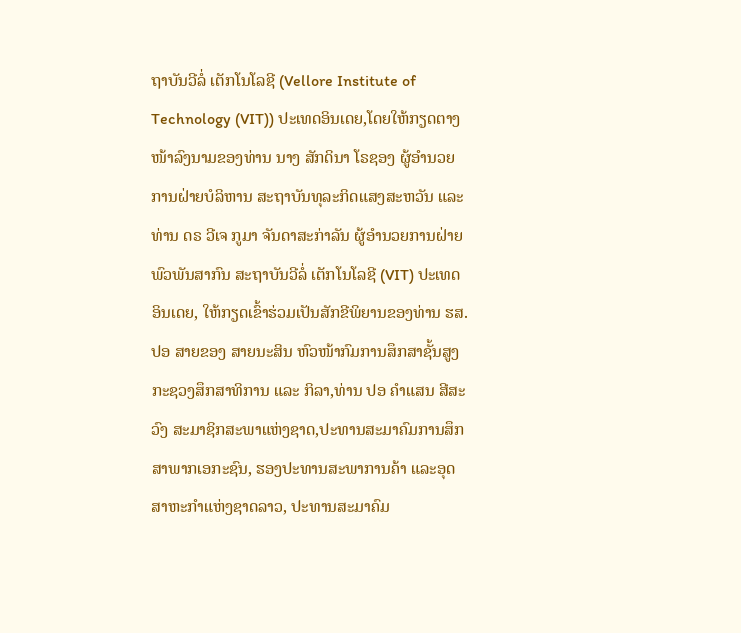ຖາບັນວີລໍ່ ເຕັກໂນໂລຊີ (Vellore Institute of Technology (VIT)) ປະເທດອິນເດຍ,ໂດຍໃຫ້ກຽດຕາງໜ້າລົງນາມຂອງທ່ານ ນາງ ສັກດິນາ ໂຣຊອງ ຜູ້ອຳນວຍການຝ່າຍບໍລິຫານ ສະຖາບັນທຸລະກິດແສງສະຫວັນ ແລະ ທ່ານ ດຣ ວີເຈ ກູມາ ຈັນດາສະກ່າລັນ ຜູ້ອຳນວຍການຝ່າຍພົວພັນສາກົນ ສະຖາບັນວີລໍ່ ເຕັກໂນໂລຊີ (VIT) ປະເທດອິນເດຍ, ໃຫ້ກຽດເຂົ້າຮ່ວມເປັນສັກຂີພິຍານຂອງທ່ານ ຮສ.ປອ ສາຍຂອງ ສາຍນະສິນ ຫົວໜ້າກົມການສຶກສາຊັ້ນສູງກະຊວງສຶກສາທິການ ແລະ ກິລາ,ທ່ານ ປອ ຄຳແສນ ສີສະວົງ ສະມາຊິກສະພາແຫ່ງຊາດ,ປະທານສະມາຄົມການສຶກສາພາກເອກະຊົນ, ຮອງປະທານສະພາການຄ້າ ແລະອຸດສາຫະກຳແຫ່ງຊາດລາວ, ປະທານສະມາຄົມ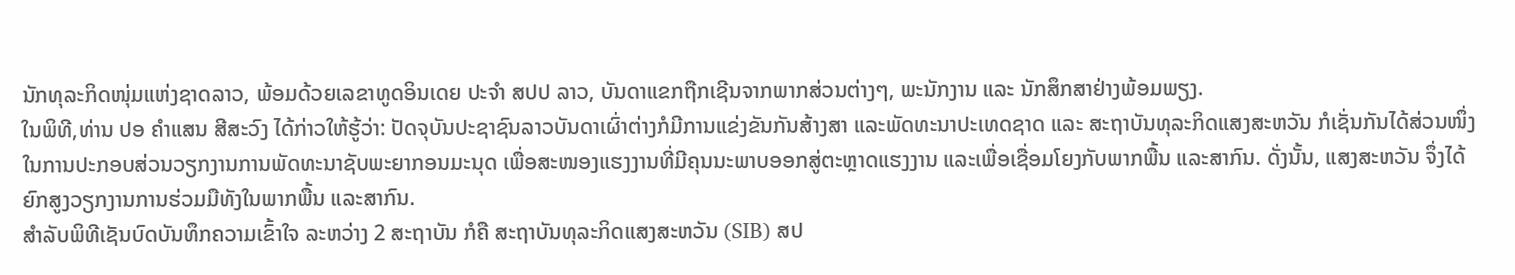ນັກທຸລະກິດໜຸ່ມແຫ່ງຊາດລາວ, ພ້ອມດ້ວຍເລຂາທູດອິນເດຍ ປະຈຳ ສປປ ລາວ, ບັນດາແຂກຖືກເຊີນຈາກພາກສ່ວນຕ່າງໆ, ພະນັກງານ ແລະ ນັກສຶກສາຢ່າງພ້ອມພຽງ.
ໃນພິທີ,ທ່ານ ປອ ຄຳແສນ ສີສະວົງ ໄດ້ກ່າວໃຫ້ຮູ້ວ່າ: ປັດຈຸບັນປະຊາຊົນລາວບັນດາເຜົ່າຕ່າງກໍມີການແຂ່ງຂັນກັນສ້າງສາ ແລະພັດທະນາປະເທດຊາດ ແລະ ສະຖາບັນທຸລະກິດແສງສະຫວັນ ກໍເຊັ່ນກັນໄດ້ສ່ວນໜຶ່ງໃນການປະກອບສ່ວນວຽກງານການພັດທະນາຊັບພະຍາກອນມະນຸດ ເພື່ອສະໜອງແຮງງານທີ່ມີຄຸນນະພາບອອກສູ່ຕະຫຼາດແຮງງານ ແລະເພື່ອເຊື່ອມໂຍງກັບພາກພື້ນ ແລະສາກົນ. ດັ່ງນັ້ນ, ແສງສະຫວັນ ຈຶ່ງໄດ້ຍົກສູງວຽກງານການຮ່ວມມືທັງໃນພາກພື້ນ ແລະສາກົນ.
ສໍາລັບພິທີເຊັນບົດບັນທຶກຄວາມເຂົ້າໃຈ ລະຫວ່າງ 2 ສະຖາບັນ ກໍຄື ສະຖາບັນທຸລະກິດແສງສະຫວັນ (SIB) ສປ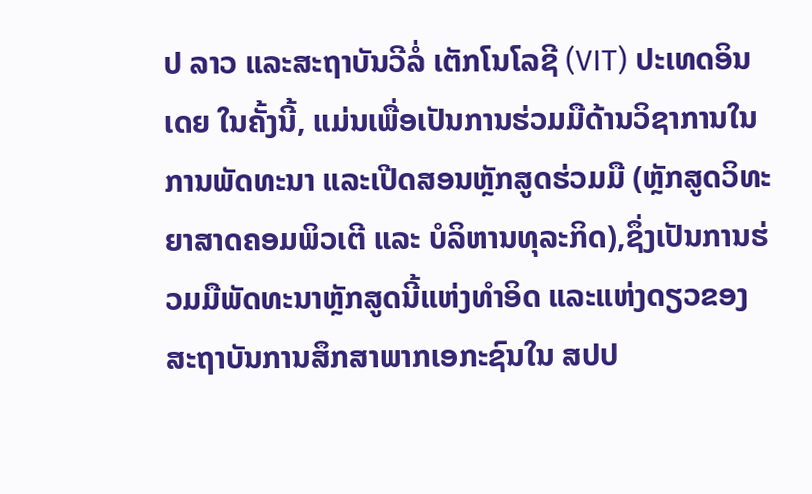ປ ລາວ ແລະສະຖາບັນວີລໍ່ ເຕັກໂນໂລຊີ (VIT) ປະເທດອິນເດຍ ໃນຄັ້ງນີ້, ແມ່ນເພື່ອເປັນການຮ່ວມມືດ້ານວິຊາການໃນການພັດທະນາ ແລະເປີດສອນຫຼັກສູດຮ່ວມມື (ຫຼັກສູດວິທະຍາສາດຄອມພິວເຕີ ແລະ ບໍລິຫານທຸລະກິດ),ຊຶ່ງເປັນການຮ່ວມມືພັດທະນາຫຼັກສູດນີ້ແຫ່ງທຳອິດ ແລະແຫ່ງດຽວຂອງສະຖາບັນການສຶກສາພາກເອກະຊົນໃນ ສປປ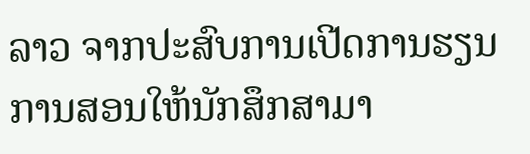ລາວ ຈາກປະສົບການເປີດການຮຽນການສອນໃຫ້ນັກສຶກສາມາ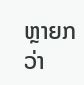ຫຼາຍກວ່າ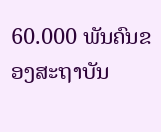60.000 ພັນຄົນຂອງສະຖາບັນ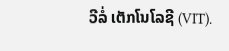ວີລໍ່ ເຕັກໂນໂລຊີ (VIT).